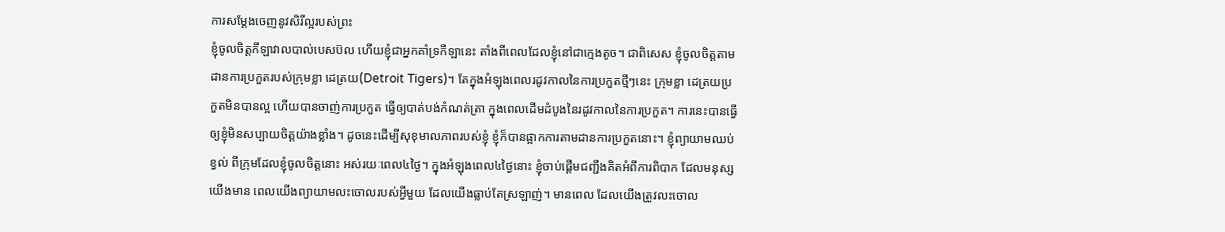ការសម្តែងចេញនូវសិរីល្អរបស់ព្រះ
ខ្ញុំចូលចិត្តកីឡាវាលបាល់បេសប៊ល ហើយខ្ញុំជាអ្នកគាំទ្រកីឡានេះ តាំងពីពេលដែលខ្ញុំនៅជាក្មេងតូច។ ជាពិសេស ខ្ញុំចូលចិត្តតាមដានការប្រកួតរបស់ក្រុមខ្លា ដេត្រយ(Detroit Tigers)។ តែក្នុងអំឡុងពេលរដូវកាលនៃការប្រកួតថ្មីៗនេះ ក្រុមខ្លា ដេត្រយប្រកួតមិនបានល្អ ហើយបានចាញ់ការប្រកួត ធ្វើឲ្យបាត់បង់កំណត់ត្រា ក្នុងពេលដើមដំបូងនៃរដូវកាលនៃការប្រកួត។ ការនេះបានធ្វើឲ្យខ្ញុំមិនសប្បាយចិត្តយ៉ាងខ្លាំង។ ដូចនេះដើម្បីសុខុមាលភាពរបស់ខ្ញុំ ខ្ញុំក៏បានផ្អាកការតាមដានការប្រកួតនោះ។ ខ្ញុំព្យាយាមឈប់ខ្វល់ ពីក្រុមដែលខ្ញុំចូលចិត្តនោះ អស់រយៈពេល៤ថ្ងៃ។ ក្នុងអំឡុងពេល៤ថ្ងៃនោះ ខ្ញុំចាប់ផ្តើមជញ្ជឹងគិតអំពីការពិបាក ដែលមនុស្សយើងមាន ពេលយើងព្យាយាមលះចោលរបស់អ្វីមួយ ដែលយើងធ្លាប់តែស្រឡាញ់។ មានពេល ដែលយើងត្រូវលះចោល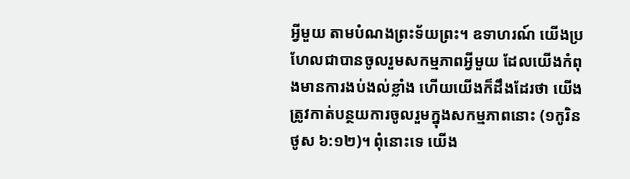អ្វីមួយ តាមបំណងព្រះទ័យព្រះ។ ឧទាហរណ៍ យើងប្រហែលជាបានចូលរួមសកម្មភាពអ្វីមួយ ដែលយើងកំពុងមានការងប់ងល់ខ្លាំង ហើយយើងក៏ដឹងដែរថា យើងត្រូវកាត់បន្ថយការចូលរួមក្នុងសកម្មភាពនោះ (១កូរិនថូស ៦:១២)។ ពុំនោះទេ យើង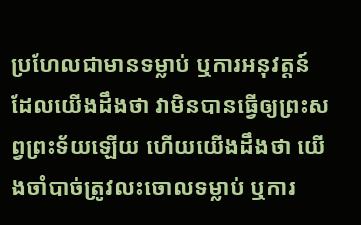ប្រហែលជាមានទម្លាប់ ឬការអនុវត្តន៍ ដែលយើងដឹងថា វាមិនបានធ្វើឲ្យព្រះសព្វព្រះទ័យឡើយ ហើយយើងដឹងថា យើងចាំបាច់ត្រូវលះចោលទម្លាប់ ឬការ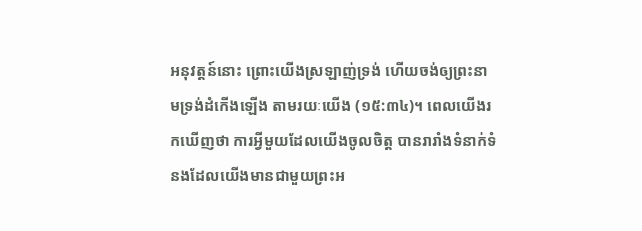អនុវត្តន៍នោះ ព្រោះយើងស្រឡាញ់ទ្រង់ ហើយចង់ឲ្យព្រះនាមទ្រង់ដំកើងឡើង តាមរយៈយើង (១៥:៣៤)។ ពេលយើងរកឃើញថា ការអ្វីមួយដែលយើងចូលចិត្ត បានរារាំងទំនាក់ទំនងដែលយើងមានជាមួយព្រះអ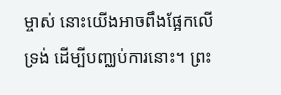ម្ចាស់ នោះយើងអាចពឹងផ្អែកលើទ្រង់ ដើម្បីបញ្ឈប់ការនោះ។ ព្រះ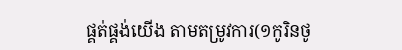ផ្គត់ផ្គង់យើង តាមតម្រូវការ(១កូរិនថូ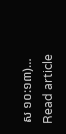ស ១០:១៣)…
Read article